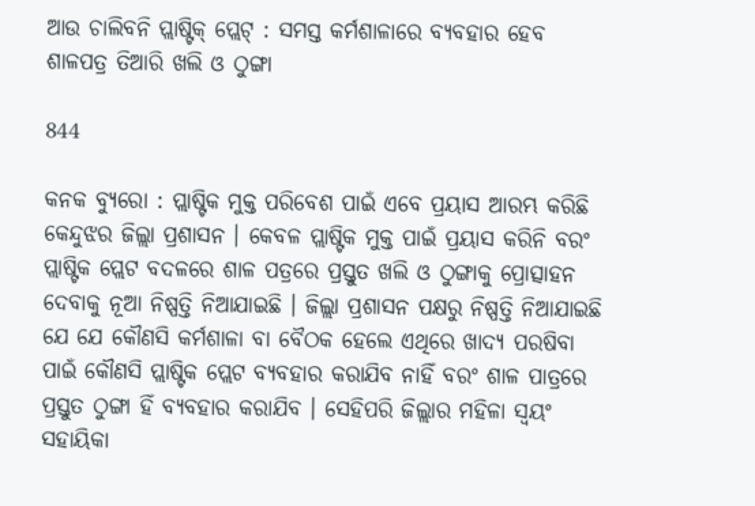ଆଉ ଚାଲିବନି ପ୍ଲାଷ୍ଟିକ୍ ପ୍ଲେଟ୍ : ସମସ୍ତ କର୍ମଶାଳାରେ ବ୍ୟବହାର ହେବ ଶାଳପତ୍ର ତିଆରି ଖଲି ଓ ଠୁଙ୍ଗା

844

କନକ ବ୍ୟୁରୋ : ପ୍ଲାଷ୍ଟିକ ମୁକ୍ତ ପରିବେଶ ପାଇଁ ଏବେ ପ୍ରୟାସ ଆରମ୍ଭ କରିଛି କେନ୍ଦୁଝର ଜିଲ୍ଲା ପ୍ରଶାସନ । କେବଳ ପ୍ଲାଷ୍ଟିକ ମୁକ୍ତ ପାଇଁ ପ୍ରୟାସ କରିନି ବରଂ ପ୍ଲାଷ୍ଟିକ ପ୍ଲେଟ ବଦଳରେ ଶାଳ ପତ୍ରରେ ପ୍ରସ୍ତୁତ ଖଲି ଓ ଠୁଙ୍ଗାକୁ ପ୍ରୋତ୍ସାହନ ଦେବାକୁ ନୂଆ ନିଷ୍ପତ୍ତି ନିଆଯାଇଛି । ଜିଲ୍ଲା ପ୍ରଶାସନ ପକ୍ଷରୁ ନିଷ୍ପତ୍ତି ନିଆଯାଇଛି ଯେ ଯେ କୌଣସି କର୍ମଶାଳା ବା ବୈଠକ ହେଲେ ଏଥିରେ ଖାଦ୍ୟ ପରଷିବା ପାଇଁ କୌଣସି ପ୍ଲାଷ୍ଟିକ ପ୍ଲେଟ ବ୍ୟବହାର କରାଯିବ ନାହିଁ ବରଂ ଶାଳ ପାତ୍ରରେ ପ୍ରସ୍ତୁତ ଠୁଙ୍ଗା ହିଁ ବ୍ୟବହାର କରାଯିବ । ସେହିପରି ଜିଲ୍ଲାର ମହିଳା ସ୍ୱୟଂ ସହାୟିକା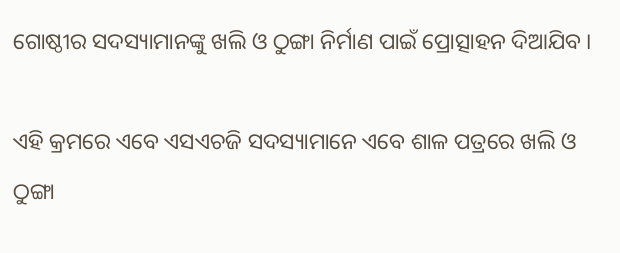ଗୋଷ୍ଠୀର ସଦସ୍ୟାମାନଙ୍କୁ ଖଲି ଓ ଠୁଙ୍ଗା ନିର୍ମାଣ ପାଇଁ ପ୍ରୋତ୍ସାହନ ଦିଆଯିବ ।

ଏହି କ୍ରମରେ ଏବେ ଏସଏଚଜି ସଦସ୍ୟାମାନେ ଏବେ ଶାଳ ପତ୍ରରେ ଖଲି ଓ ଠୁଙ୍ଗା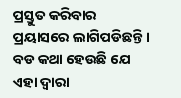ପ୍ରସ୍ତୁତ କରିବାର ପ୍ରୟାସରେ ଲାଗିପଡିଛନ୍ତି । ବଡ କଥା ହେଉଛି ଯେ ଏହା ଦ୍ୱାରା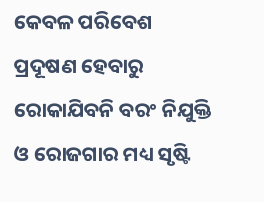କେବଳ ପରିବେଶ ପ୍ରଦୂଷଣ ହେବାରୁ ରୋକାଯିବନି ବରଂ ନିଯୁକ୍ତି ଓ ରୋଜଗାର ମଧ୍ୟ ସୃଷ୍ଟି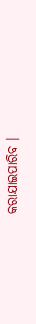କରାଯାଇପାରିବ ।